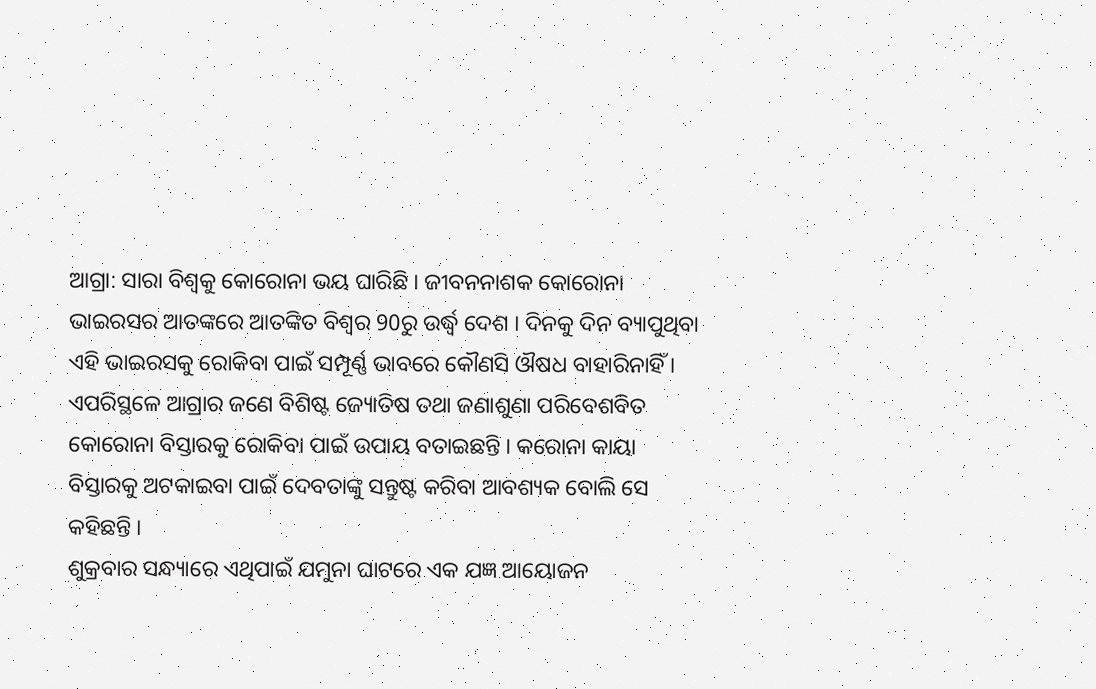ଆଗ୍ରା: ସାରା ବିଶ୍ବକୁ କୋରୋନା ଭୟ ଘାରିଛି । ଜୀବନନାଶକ କୋରୋନା ଭାଇରସର ଆତଙ୍କରେ ଆତଙ୍କିତ ବିଶ୍ବର 90ରୁ ଉର୍ଦ୍ଧ୍ବ ଦେଶ । ଦିନକୁ ଦିନ ବ୍ୟାପୁଥିବା ଏହି ଭାଇରସକୁ ରୋକିବା ପାଇଁ ସମ୍ପୂର୍ଣ୍ଣ ଭାବରେ କୌଣସି ଔଷଧ ବାହାରିନାହିଁ । ଏପରିସ୍ଥଳେ ଆଗ୍ରାର ଜଣେ ବିଶିଷ୍ଟ ଜ୍ୟୋତିଷ ତଥା ଜଣାଶୁଣା ପରିବେଶବିତ କୋରୋନା ବିସ୍ତାରକୁ ରୋକିବା ପାଇଁ ଉପାୟ ବତାଇଛନ୍ତି । କରୋନା କାୟା ବିସ୍ତାରକୁ ଅଟକାଇବା ପାଇଁ ଦେବତାଙ୍କୁ ସନ୍ତୁଷ୍ଟ କରିବା ଆବଶ୍ୟକ ବୋଲି ସେ କହିଛନ୍ତି ।
ଶୁକ୍ରବାର ସନ୍ଧ୍ୟାରେ ଏଥିପାଇଁ ଯମୁନା ଘାଟରେ ଏକ ଯଜ୍ଞ ଆୟୋଜନ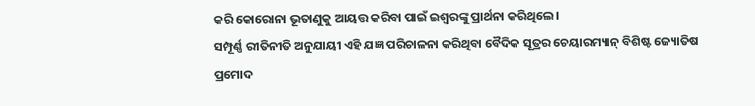କରି କୋରୋନା ଭୂତାଣୁକୁ ଆୟତ୍ତ କରିବା ପାଇଁ ଇଶ୍ବରଙ୍କୁ ପ୍ରାର୍ଥନା କରିଥିଲେ ।
ସମ୍ପୂର୍ଣ୍ଣ ରୀତିନୀତି ଅନୁଯାୟୀ ଏହି ଯଜ୍ଞ ପରିଚାଳନା କରିଥିବା ବୈଦିକ ସୂତ୍ରର ଚେୟାରମ୍ୟାନ୍ ବିଶିଷ୍ଟ ଜ୍ୟୋତିଷ ପ୍ରମୋଦ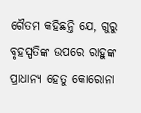ଗୈତମ କହିଛନ୍ତି ଯେ, ଗୁରୁ ବୃହସ୍ପତିଙ୍କ ଉପରେ ରାହୁଙ୍କ ପ୍ରାଧାନ୍ୟ ହେତୁ କୋରୋନା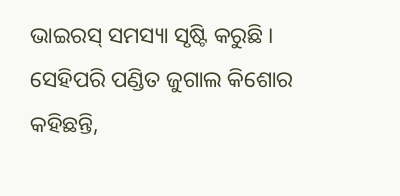ଭାଇରସ୍ ସମସ୍ୟା ସୃଷ୍ଟି କରୁଛି ।
ସେହିପରି ପଣ୍ଡିତ ଜୁଗାଲ କିଶୋର କହିଛନ୍ତି,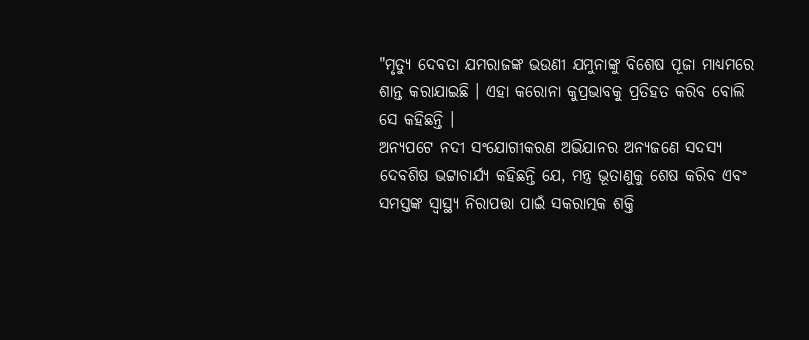"ମୃତ୍ୟୁ ଦେବତା ଯମରାଜଙ୍କ ଭଉଣୀ ଯମୁନାଙ୍କୁ ବିଶେଷ ପୂଜା ମାଧ୍ୟମରେ ଶାନ୍ତ କରାଯାଇଛି । ଏହା କରୋନା କୁପ୍ରଭାବକୁ ପ୍ରତିହତ କରିବ ବୋଲି ସେ କହିଛନ୍ତି ।
ଅନ୍ୟପଟେ ନଦୀ ସଂଯୋଗୀକରଣ ଅଭିଯାନର ଅନ୍ୟଜଣେ ସଦସ୍ୟ ଦେବଶିଷ ଭଟ୍ଟାଚାର୍ଯ୍ୟ କହିଛନ୍ତି ଯେ, ମନ୍ତ୍ର ଭୂତାଣୁକୁ ଶେଷ କରିବ ଏବଂ ସମସ୍ତଙ୍କ ସ୍ବାସ୍ଥ୍ୟ ନିରାପତ୍ତା ପାଇଁ ସକରାତ୍ମକ ଶକ୍ତି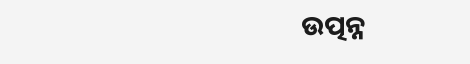ଉତ୍ପନ୍ନ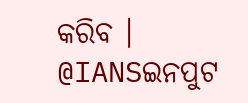କରିବ ।
@IANSଇନପୁଟ